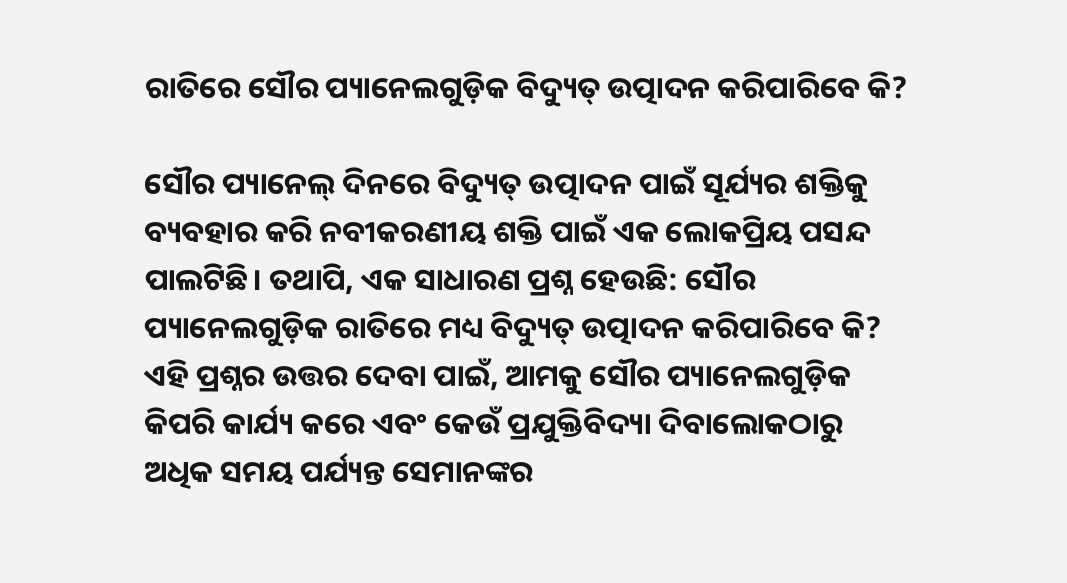ରାତିରେ ସୌର ପ୍ୟାନେଲଗୁଡ଼ିକ ବିଦ୍ୟୁତ୍ ଉତ୍ପାଦନ କରିପାରିବେ କି?

ସୌର ପ୍ୟାନେଲ୍ ଦିନରେ ବିଦ୍ୟୁତ୍ ଉତ୍ପାଦନ ପାଇଁ ସୂର୍ଯ୍ୟର ଶକ୍ତିକୁ ବ୍ୟବହାର କରି ନବୀକରଣୀୟ ଶକ୍ତି ପାଇଁ ଏକ ଲୋକପ୍ରିୟ ପସନ୍ଦ ପାଲଟିଛି। ତଥାପି, ଏକ ସାଧାରଣ ପ୍ରଶ୍ନ ହେଉଛି: ସୌର ପ୍ୟାନେଲଗୁଡ଼ିକ ରାତିରେ ମଧ୍ୟ ବିଦ୍ୟୁତ୍ ଉତ୍ପାଦନ କରିପାରିବେ କି? ଏହି ପ୍ରଶ୍ନର ଉତ୍ତର ଦେବା ପାଇଁ, ଆମକୁ ସୌର ପ୍ୟାନେଲଗୁଡ଼ିକ କିପରି କାର୍ଯ୍ୟ କରେ ଏବଂ କେଉଁ ପ୍ରଯୁକ୍ତିବିଦ୍ୟା ଦିବାଲୋକଠାରୁ ଅଧିକ ସମୟ ପର୍ଯ୍ୟନ୍ତ ସେମାନଙ୍କର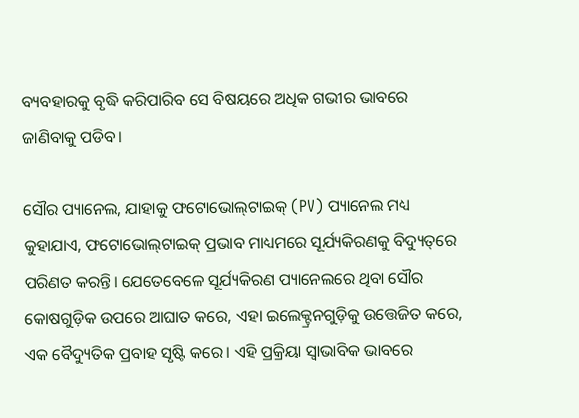ବ୍ୟବହାରକୁ ବୃଦ୍ଧି କରିପାରିବ ସେ ବିଷୟରେ ଅଧିକ ଗଭୀର ଭାବରେ ଜାଣିବାକୁ ପଡିବ।

ସୌର ପ୍ୟାନେଲ, ଯାହାକୁ ଫଟୋଭୋଲ୍‌ଟାଇକ୍ (PV) ପ୍ୟାନେଲ ମଧ୍ୟ କୁହାଯାଏ, ଫଟୋଭୋଲ୍‌ଟାଇକ୍ ପ୍ରଭାବ ମାଧ୍ୟମରେ ସୂର୍ଯ୍ୟକିରଣକୁ ବିଦ୍ୟୁତ୍‌ରେ ପରିଣତ କରନ୍ତି। ଯେତେବେଳେ ସୂର୍ଯ୍ୟକିରଣ ପ୍ୟାନେଲରେ ଥିବା ସୌର କୋଷଗୁଡ଼ିକ ଉପରେ ଆଘାତ କରେ, ଏହା ଇଲେକ୍ଟ୍ରନଗୁଡ଼ିକୁ ଉତ୍ତେଜିତ କରେ, ଏକ ବୈଦ୍ୟୁତିକ ପ୍ରବାହ ସୃଷ୍ଟି କରେ। ଏହି ପ୍ରକ୍ରିୟା ସ୍ୱାଭାବିକ ଭାବରେ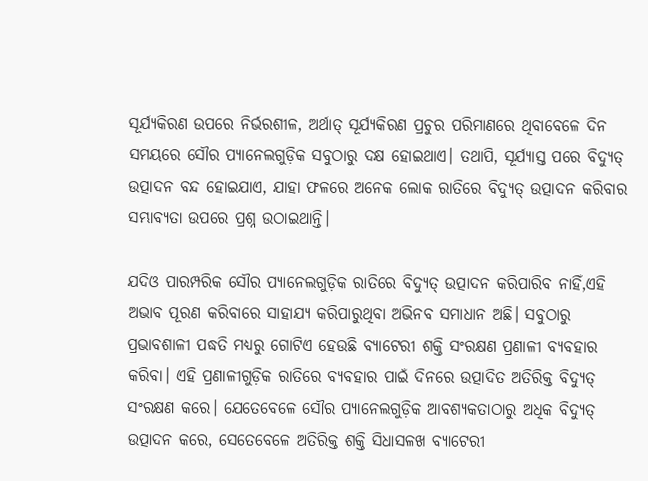ସୂର୍ଯ୍ୟକିରଣ ଉପରେ ନିର୍ଭରଶୀଳ, ଅର୍ଥାତ୍ ସୂର୍ଯ୍ୟକିରଣ ପ୍ରଚୁର ପରିମାଣରେ ଥିବାବେଳେ ଦିନ ସମୟରେ ସୌର ପ୍ୟାନେଲଗୁଡ଼ିକ ସବୁଠାରୁ ଦକ୍ଷ ହୋଇଥାଏ। ତଥାପି, ସୂର୍ଯ୍ୟାସ୍ତ ପରେ ବିଦ୍ୟୁତ୍ ଉତ୍ପାଦନ ବନ୍ଦ ହୋଇଯାଏ, ଯାହା ଫଳରେ ଅନେକ ଲୋକ ରାତିରେ ବିଦ୍ୟୁତ୍ ଉତ୍ପାଦନ କରିବାର ସମ୍ଭାବ୍ୟତା ଉପରେ ପ୍ରଶ୍ନ ଉଠାଇଥାନ୍ତି।

ଯଦିଓ ପାରମ୍ପରିକ ସୌର ପ୍ୟାନେଲଗୁଡ଼ିକ ରାତିରେ ବିଦ୍ୟୁତ୍ ଉତ୍ପାଦନ କରିପାରିବ ନାହିଁ,ଏହି ଅଭାବ ପୂରଣ କରିବାରେ ସାହାଯ୍ୟ କରିପାରୁଥିବା ଅଭିନବ ସମାଧାନ ଅଛି। ସବୁଠାରୁ ପ୍ରଭାବଶାଳୀ ପଦ୍ଧତି ମଧ୍ୟରୁ ଗୋଟିଏ ହେଉଛି ବ୍ୟାଟେରୀ ଶକ୍ତି ସଂରକ୍ଷଣ ପ୍ରଣାଳୀ ବ୍ୟବହାର କରିବା। ଏହି ପ୍ରଣାଳୀଗୁଡ଼ିକ ରାତିରେ ବ୍ୟବହାର ପାଇଁ ଦିନରେ ଉତ୍ପାଦିତ ଅତିରିକ୍ତ ବିଦ୍ୟୁତ୍ ସଂରକ୍ଷଣ କରେ। ଯେତେବେଳେ ସୌର ପ୍ୟାନେଲଗୁଡ଼ିକ ଆବଶ୍ୟକତାଠାରୁ ଅଧିକ ବିଦ୍ୟୁତ୍ ଉତ୍ପାଦନ କରେ, ସେତେବେଳେ ଅତିରିକ୍ତ ଶକ୍ତି ସିଧାସଳଖ ବ୍ୟାଟେରୀ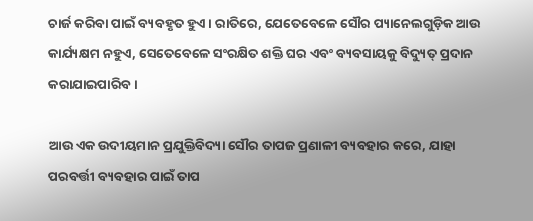ଚାର୍ଜ କରିବା ପାଇଁ ବ୍ୟବହୃତ ହୁଏ। ରାତିରେ, ଯେତେବେଳେ ସୌର ପ୍ୟାନେଲଗୁଡ଼ିକ ଆଉ କାର୍ଯ୍ୟକ୍ଷମ ନହୁଏ, ସେତେବେଳେ ସଂରକ୍ଷିତ ଶକ୍ତି ଘର ଏବଂ ବ୍ୟବସାୟକୁ ବିଦ୍ୟୁତ୍ ପ୍ରଦାନ କରାଯାଇପାରିବ।

ଆଉ ଏକ ଉଦୀୟମାନ ପ୍ରଯୁକ୍ତିବିଦ୍ୟା ସୌର ତାପଜ ପ୍ରଣାଳୀ ବ୍ୟବହାର କରେ, ଯାହା ପରବର୍ତ୍ତୀ ବ୍ୟବହାର ପାଇଁ ତାପ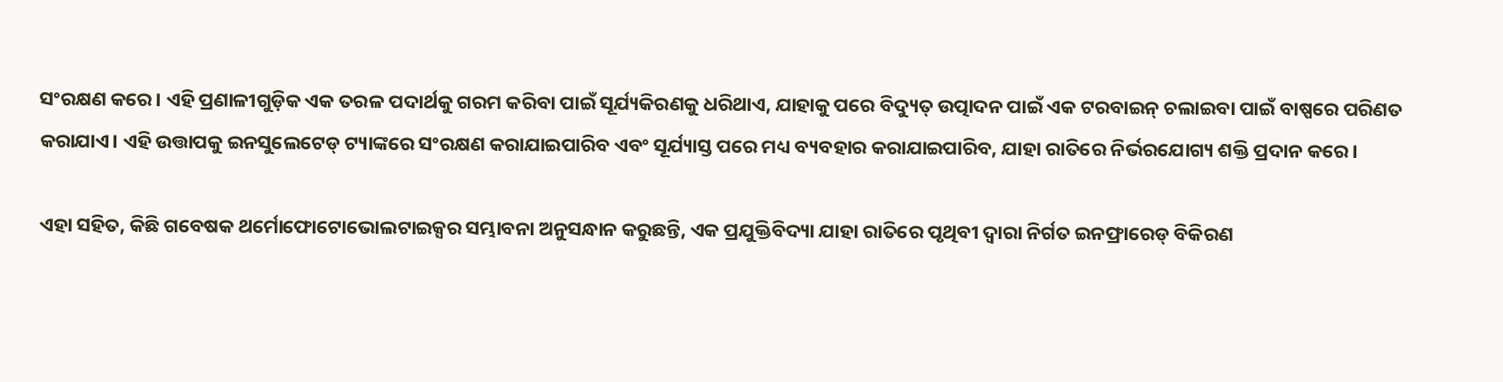ସଂରକ୍ଷଣ କରେ। ଏହି ପ୍ରଣାଳୀଗୁଡ଼ିକ ଏକ ତରଳ ପଦାର୍ଥକୁ ଗରମ କରିବା ପାଇଁ ସୂର୍ଯ୍ୟକିରଣକୁ ଧରିଥାଏ, ଯାହାକୁ ପରେ ବିଦ୍ୟୁତ୍ ଉତ୍ପାଦନ ପାଇଁ ଏକ ଟରବାଇନ୍ ଚଲାଇବା ପାଇଁ ବାଷ୍ପରେ ପରିଣତ କରାଯାଏ। ଏହି ଉତ୍ତାପକୁ ଇନସୁଲେଟେଡ୍ ଟ୍ୟାଙ୍କରେ ସଂରକ୍ଷଣ କରାଯାଇପାରିବ ଏବଂ ସୂର୍ଯ୍ୟାସ୍ତ ପରେ ମଧ୍ୟ ବ୍ୟବହାର କରାଯାଇପାରିବ, ଯାହା ରାତିରେ ନିର୍ଭରଯୋଗ୍ୟ ଶକ୍ତି ପ୍ରଦାନ କରେ।

ଏହା ସହିତ, କିଛି ଗବେଷକ ଥର୍ମୋଫୋଟୋଭୋଲଟାଇକ୍ସର ସମ୍ଭାବନା ଅନୁସନ୍ଧାନ କରୁଛନ୍ତି, ଏକ ପ୍ରଯୁକ୍ତିବିଦ୍ୟା ଯାହା ରାତିରେ ପୃଥିବୀ ଦ୍ୱାରା ନିର୍ଗତ ଇନଫ୍ରାରେଡ୍ ବିକିରଣ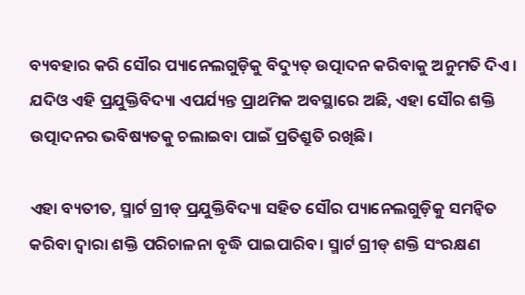ବ୍ୟବହାର କରି ସୌର ପ୍ୟାନେଲଗୁଡ଼ିକୁ ବିଦ୍ୟୁତ୍ ଉତ୍ପାଦନ କରିବାକୁ ଅନୁମତି ଦିଏ। ଯଦିଓ ଏହି ପ୍ରଯୁକ୍ତିବିଦ୍ୟା ଏପର୍ଯ୍ୟନ୍ତ ପ୍ରାଥମିକ ଅବସ୍ଥାରେ ଅଛି, ଏହା ସୌର ଶକ୍ତି ଉତ୍ପାଦନର ଭବିଷ୍ୟତକୁ ଚଲାଇବା ପାଇଁ ପ୍ରତିଶ୍ରୁତି ରଖିଛି।

ଏହା ବ୍ୟତୀତ, ସ୍ମାର୍ଟ ଗ୍ରୀଡ୍ ପ୍ରଯୁକ୍ତିବିଦ୍ୟା ସହିତ ସୌର ପ୍ୟାନେଲଗୁଡ଼ିକୁ ସମନ୍ୱିତ କରିବା ଦ୍ୱାରା ଶକ୍ତି ପରିଚାଳନା ବୃଦ୍ଧି ପାଇପାରିବ। ସ୍ମାର୍ଟ ଗ୍ରୀଡ୍ ଶକ୍ତି ସଂରକ୍ଷଣ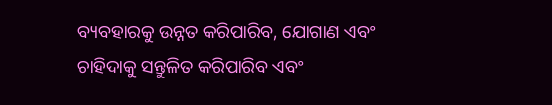ବ୍ୟବହାରକୁ ଉନ୍ନତ କରିପାରିବ, ଯୋଗାଣ ଏବଂ ଚାହିଦାକୁ ସନ୍ତୁଳିତ କରିପାରିବ ଏବଂ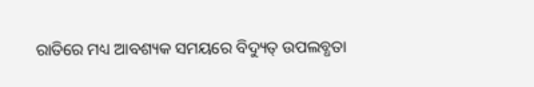ରାତିରେ ମଧ୍ୟ ଆବଶ୍ୟକ ସମୟରେ ବିଦ୍ୟୁତ୍ ଉପଲବ୍ଧତା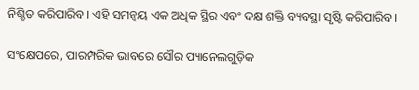ନିଶ୍ଚିତ କରିପାରିବ। ଏହି ସମନ୍ୱୟ ଏକ ଅଧିକ ସ୍ଥିର ଏବଂ ଦକ୍ଷ ଶକ୍ତି ବ୍ୟବସ୍ଥା ସୃଷ୍ଟି କରିପାରିବ।

ସଂକ୍ଷେପରେ, ପାରମ୍ପରିକ ଭାବରେ ସୌର ପ୍ୟାନେଲଗୁଡ଼ିକ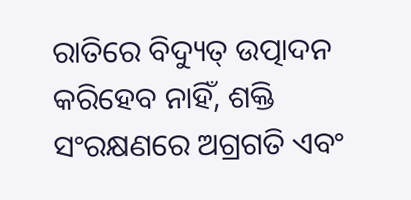ରାତିରେ ବିଦ୍ୟୁତ୍ ଉତ୍ପାଦନ କରିହେବ ନାହିଁ, ଶକ୍ତି ସଂରକ୍ଷଣରେ ଅଗ୍ରଗତି ଏବଂ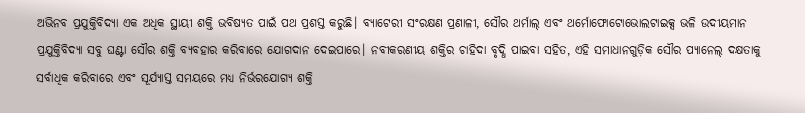ଅଭିନବ ପ୍ରଯୁକ୍ତିବିଦ୍ୟା ଏକ ଅଧିକ ସ୍ଥାୟୀ ଶକ୍ତି ଭବିଷ୍ୟତ ପାଇଁ ପଥ ପ୍ରଶସ୍ତ କରୁଛି। ବ୍ୟାଟେରୀ ସଂରକ୍ଷଣ ପ୍ରଣାଳୀ, ସୌର ଥର୍ମାଲ୍ ଏବଂ ଥର୍ମୋଫୋଟୋଭୋଲଟାଇକ୍ସ ଭଳି ଉଦୀୟମାନ ପ୍ରଯୁକ୍ତିବିଦ୍ୟା ସବୁ ଘଣ୍ଟା ସୌର ଶକ୍ତି ବ୍ୟବହାର କରିବାରେ ଯୋଗଦାନ ଦେଇପାରେ। ନବୀକରଣୀୟ ଶକ୍ତିର ଚାହିଦା ବୃଦ୍ଧି ପାଇବା ସହିତ, ଏହି ସମାଧାନଗୁଡ଼ିକ ସୌର ପ୍ୟାନେଲ୍ ଦକ୍ଷତାକୁ ସର୍ବାଧିକ କରିବାରେ ଏବଂ ସୂର୍ଯ୍ୟାସ୍ତ ସମୟରେ ମଧ୍ୟ ନିର୍ଭରଯୋଗ୍ୟ ଶକ୍ତି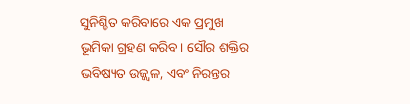ସୁନିଶ୍ଚିତ କରିବାରେ ଏକ ପ୍ରମୁଖ ଭୂମିକା ଗ୍ରହଣ କରିବ। ସୌର ଶକ୍ତିର ଭବିଷ୍ୟତ ଉଜ୍ଜ୍ୱଳ, ଏବଂ ନିରନ୍ତର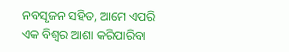ନବସୃଜନ ସହିତ, ଆମେ ଏପରି ଏକ ବିଶ୍ୱର ଆଶା କରିପାରିବା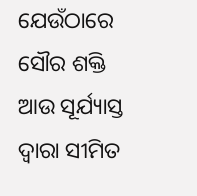ଯେଉଁଠାରେ ସୌର ଶକ୍ତି ଆଉ ସୂର୍ଯ୍ୟାସ୍ତ ଦ୍ୱାରା ସୀମିତ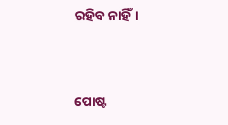ରହିବ ନାହିଁ।


ପୋଷ୍ଟ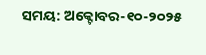ସମୟ: ଅକ୍ଟୋବର-୧୦-୨୦୨୫